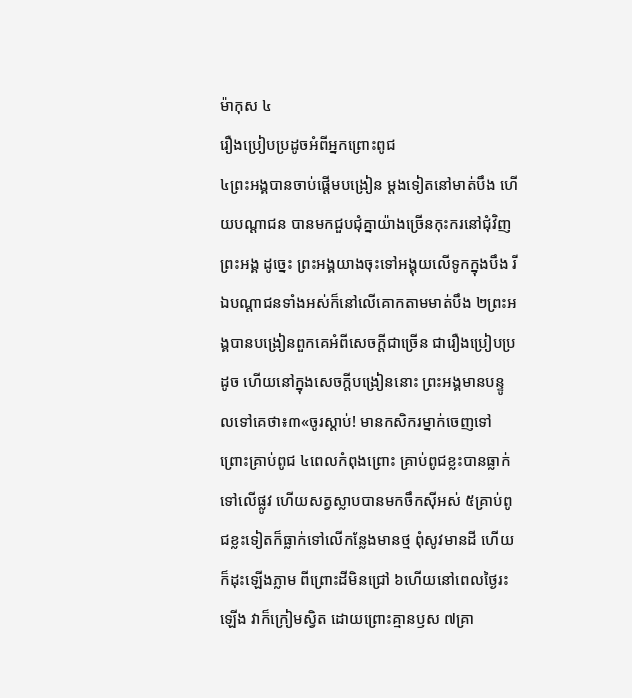ម៉ាកុស ៤
រឿងប្រៀបប្រដូចអំពីអ្នកព្រោះពូជ
៤ព្រះអង្គបានចាប់ផ្ដើមបង្រៀន ម្ដងទៀតនៅមាត់បឹង ហើយបណ្ដាជន បានមកជួបជុំគ្នាយ៉ាងច្រើនកុះករនៅជុំវិញព្រះអង្គ ដូច្នេះ ព្រះអង្គយាងចុះទៅអង្គុយលើទូកក្នុងបឹង រីឯបណ្ដាជនទាំងអស់ក៏នៅលើគោកតាមមាត់បឹង ២ព្រះអង្គបានបង្រៀនពួកគេអំពីសេចក្ដីជាច្រើន ជារឿងប្រៀបប្រដូច ហើយនៅក្នុងសេចក្ដីបង្រៀននោះ ព្រះអង្គមានបន្ទូលទៅគេថា៖៣«ចូរស្ដាប់! មានកសិករម្នាក់ចេញទៅព្រោះគ្រាប់ពូជ ៤ពេលកំពុងព្រោះ គ្រាប់ពូជខ្លះបានធ្លាក់ទៅលើផ្លូវ ហើយសត្វស្លាបបានមកចឹកស៊ីអស់ ៥គ្រាប់ពូជខ្លះទៀតក៏ធ្លាក់ទៅលើកន្លែងមានថ្ម ពុំសូវមានដី ហើយក៏ដុះឡើងភ្លាម ពីព្រោះដីមិនជ្រៅ ៦ហើយនៅពេលថ្ងៃរះឡើង វាក៏ក្រៀមស្វិត ដោយព្រោះគ្មានឫស ៧គ្រា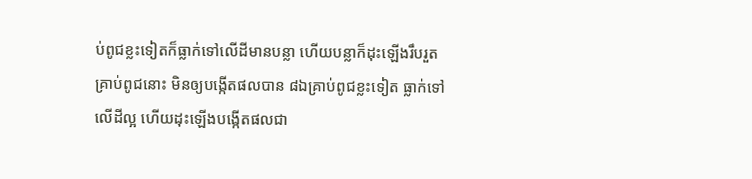ប់ពូជខ្លះទៀតក៏ធ្លាក់ទៅលើដីមានបន្លា ហើយបន្លាក៏ដុះឡើងរឹបរួតគ្រាប់ពូជនោះ មិនឲ្យបង្កើតផលបាន ៨ឯគ្រាប់ពូជខ្លះទៀត ធ្លាក់ទៅលើដីល្អ ហើយដុះឡើងបង្កើតផលជា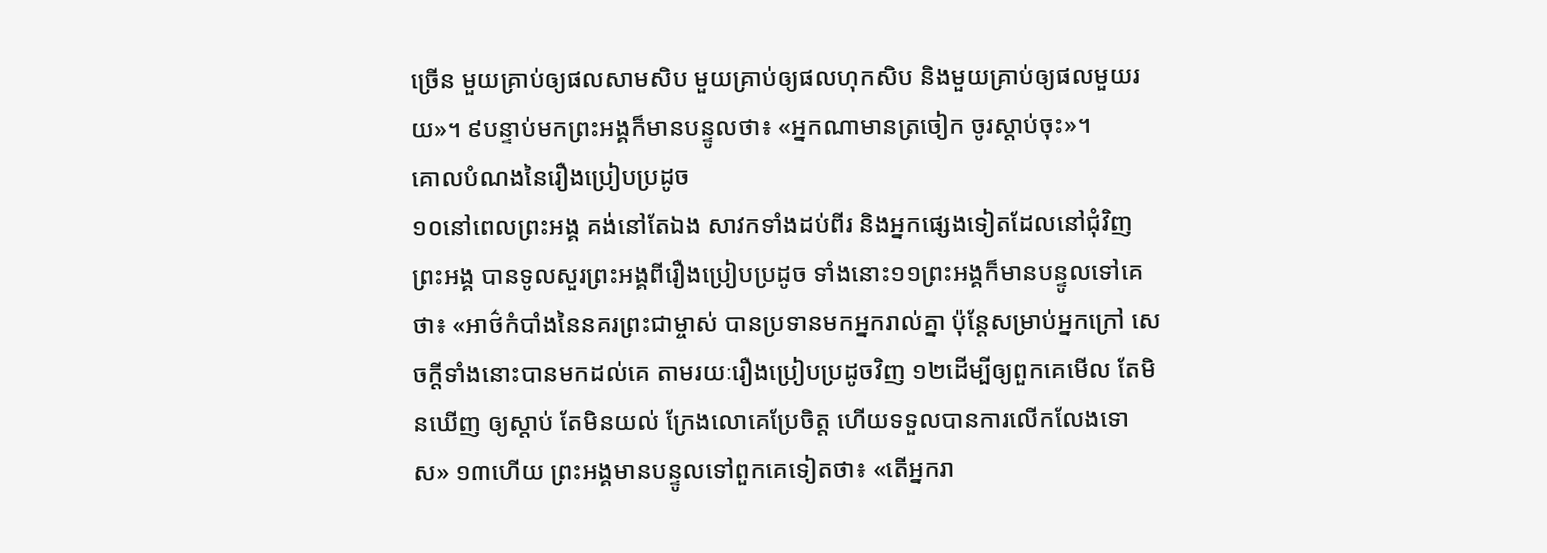ច្រើន មួយគ្រាប់ឲ្យផលសាមសិប មួយគ្រាប់ឲ្យផលហុកសិប និងមួយគ្រាប់ឲ្យផលមួយរយ»។ ៩បន្ទាប់មកព្រះអង្គក៏មានបន្ទូលថា៖ «អ្នកណាមានត្រចៀក ចូរស្ដាប់ចុះ»។
គោលបំណងនៃរឿងប្រៀបប្រដូច
១០នៅពេលព្រះអង្គ គង់នៅតែឯង សាវកទាំងដប់ពីរ និងអ្នកផ្សេងទៀតដែលនៅជុំវិញព្រះអង្គ បានទូលសួរព្រះអង្គពីរឿងប្រៀបប្រដូច ទាំងនោះ១១ព្រះអង្គក៏មានបន្ទូលទៅគេថា៖ «អាថ៌កំបាំងនៃនគរព្រះជាម្ចាស់ បានប្រទានមកអ្នករាល់គ្នា ប៉ុន្ដែសម្រាប់អ្នកក្រៅ សេចក្ដីទាំងនោះបានមកដល់គេ តាមរយៈរឿងប្រៀបប្រដូចវិញ ១២ដើម្បីឲ្យពួកគេមើល តែមិនឃើញ ឲ្យស្ដាប់ តែមិនយល់ ក្រែងលោគេប្រែចិត្ដ ហើយទទួលបានការលើកលែងទោស» ១៣ហើយ ព្រះអង្គមានបន្ទូលទៅពួកគេទៀតថា៖ «តើអ្នករា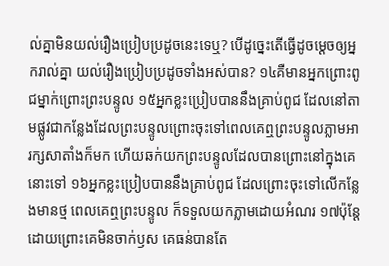ល់គ្នាមិនយល់រឿងប្រៀបប្រដូចនេះទេឬ? បើដូច្នេះតើធ្វើដូចម្ដេចឲ្យអ្នករាល់គ្នា យល់រឿងប្រៀបប្រដូចទាំងអស់បាន? ១៤គឺមានអ្នកព្រោះពូជម្នាក់ព្រោះព្រះបន្ទូល ១៥អ្នកខ្លះប្រៀបបាននឹងគ្រាប់ពូជ ដែលនៅតាមផ្លូវជាកន្លែងដែលព្រះបន្ទូលព្រោះចុះទៅពេលគេឮព្រះបន្ទូលភ្លាមអារក្សសាតាំងក៏មក ហើយឆក់យកព្រះបន្ទូលដែលបានព្រោះនៅក្នុងគេនោះទៅ ១៦អ្នកខ្លះប្រៀបបាននឹងគ្រាប់ពូជ ដែលព្រោះចុះទៅលើកន្លែងមានថ្ម ពេលគេឮព្រះបន្ទូល ក៏ទទួលយកភ្លាមដោយអំណរ ១៧ប៉ុន្ដែដោយព្រោះគេមិនចាក់ឫស គេធន់បានតែ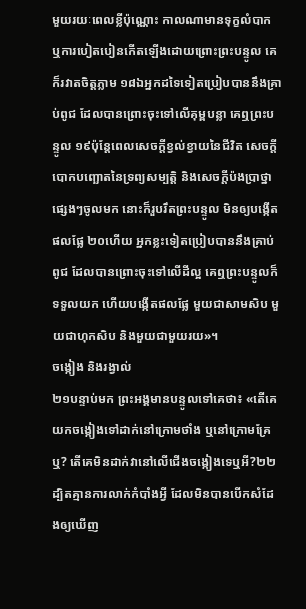មួយរយៈពេលខ្លីប៉ុណ្ណោះ កាលណាមានទុក្ខលំបាក ឬការបៀតបៀនកើតឡើងដោយព្រោះព្រះបន្ទូល គេក៏រវាតចិត្ដភ្លាម ១៨ឯអ្នកដទៃទៀតប្រៀបបាននឹងគ្រាប់ពូជ ដែលបានព្រោះចុះទៅលើគុម្ពបន្លា គេឮព្រះបន្ទូល ១៩ប៉ុន្ដែពេលសេចក្តីខ្វល់ខ្វាយនៃជីវិត សេចក្តីបោកបញ្ឆោតនៃទ្រព្យសម្បត្តិ និងសេចក្ដីប៉ងប្រាថ្នាផ្សេងៗចូលមក នោះក៏រួបរឹតព្រះបន្ទូល មិនឲ្យបង្កើតផលផ្លែ ២០ហើយ អ្នកខ្លះទៀតប្រៀបបាននឹងគ្រាប់ពូជ ដែលបានព្រោះចុះទៅលើដីល្អ គេឮព្រះបន្ទូលក៏ទទួលយក ហើយបង្កើតផលផ្លែ មួយជាសាមសិប មួយជាហុកសិប និងមួយជាមួយរយ»។
ចង្កៀង និងរង្វាល់
២១បន្ទាប់មក ព្រះអង្គមានបន្ទូលទៅគេថា៖ «តើគេយកចង្កៀងទៅដាក់នៅក្រោមថាំង ឬនៅក្រោមគ្រែឬ? តើគេមិនដាក់វានៅលើជើងចង្កៀងទេឬអី?២២ដ្បិតគ្មានការលាក់កំបាំងអ្វី ដែលមិនបានបើកសំដែងឲ្យឃើញ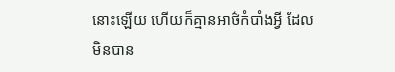នោះឡើយ ហើយក៏គ្មានអាថ៌កំបាំងអ្វី ដែលមិនបាន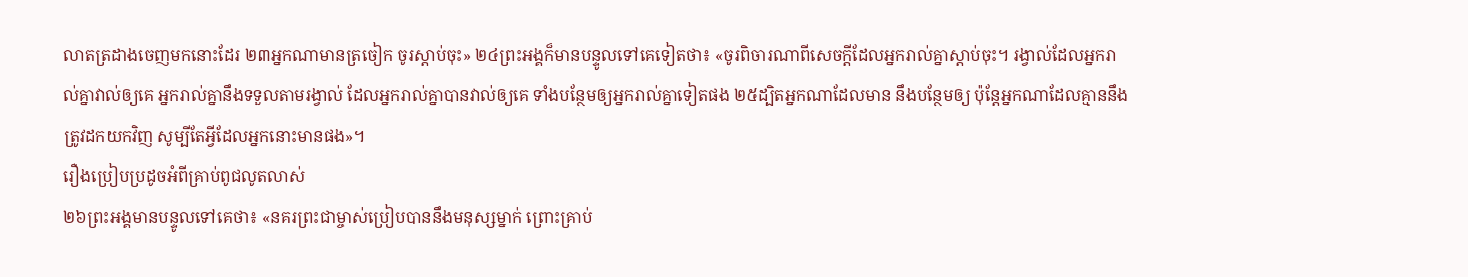លាតត្រដាងចេញមកនោះដែរ ២៣អ្នកណាមានត្រចៀក ចូរស្ដាប់ចុះ» ២៤ព្រះអង្គក៏មានបន្ទូលទៅគេទៀតថា៖ «ចូរពិចារណាពីសេចក្ដីដែលអ្នករាល់គ្នាស្ដាប់ចុះ។ រង្វាល់ដែលអ្នករាល់គ្នាវាល់ឲ្យគេ អ្នករាល់គ្នានឹងទទួលតាមរង្វាល់ ដែលអ្នករាល់គ្នាបានវាល់ឲ្យគេ ទាំងបន្ថែមឲ្យអ្នករាល់គ្នាទៀតផង ២៥ដ្បិតអ្នកណាដែលមាន នឹងបន្ថែមឲ្យ ប៉ុន្ដែអ្នកណាដែលគ្មាននឹងត្រូវដកយកវិញ សូម្បីតែអ្វីដែលអ្នកនោះមានផង»។
រឿងប្រៀបប្រដូចអំពីគ្រាប់ពូជលូតលាស់
២៦ព្រះអង្គមានបន្ទូលទៅគេថា៖ «នគរព្រះជាម្ចាស់ប្រៀបបាននឹងមនុស្សម្នាក់ ព្រោះគ្រាប់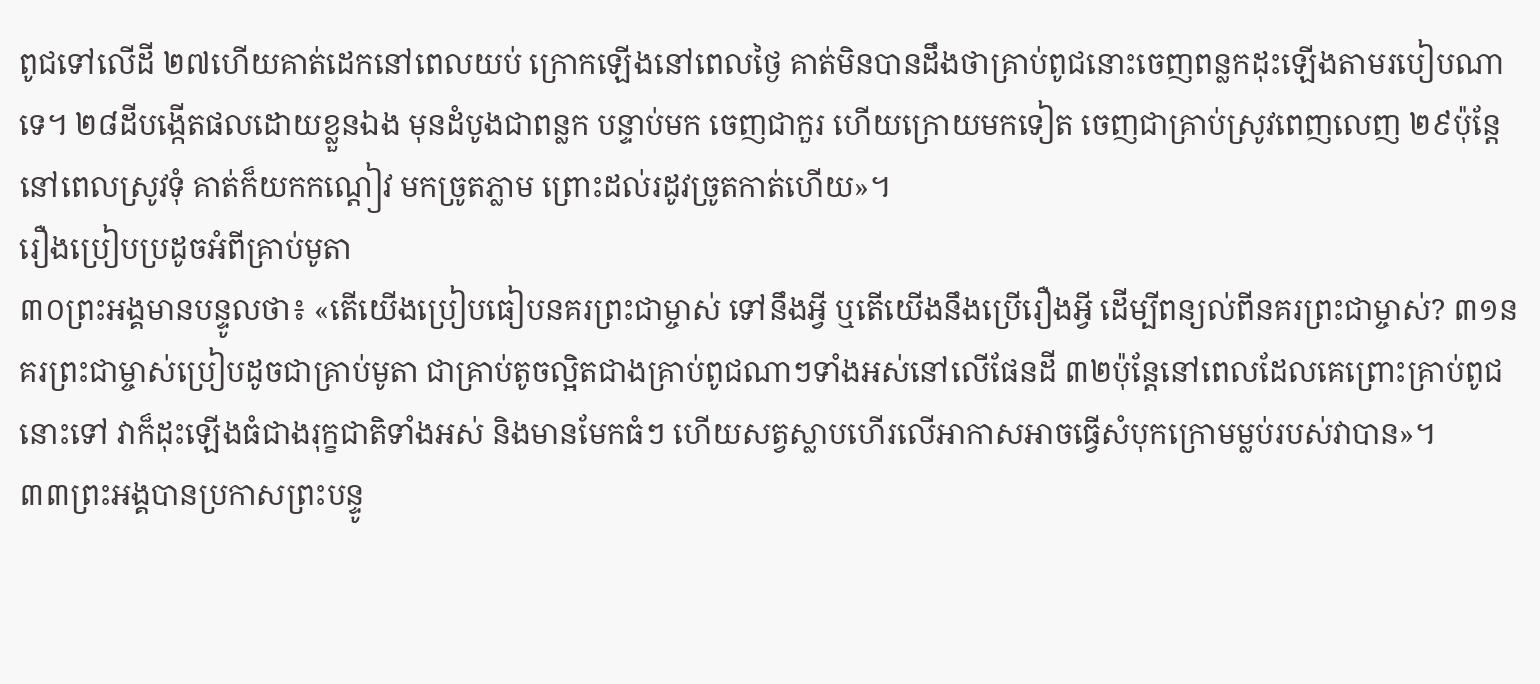ពូជទៅលើដី ២៧ហើយគាត់ដេកនៅពេលយប់ ក្រោកឡើងនៅពេលថ្ងៃ គាត់មិនបានដឹងថាគ្រាប់ពូជនោះចេញពន្លកដុះឡើងតាមរបៀបណាទេ។ ២៨ដីបង្កើតផលដោយខ្លួនឯង មុនដំបូងជាពន្លក បន្ទាប់មក ចេញជាកួរ ហើយក្រោយមកទៀត ចេញជាគ្រាប់ស្រូវពេញលេញ ២៩ប៉ុន្ដែនៅពេលស្រូវទុំ គាត់ក៏យកកណ្ដៀវ មកច្រូតភ្លាម ព្រោះដល់រដូវច្រូតកាត់ហើយ»។
រឿងប្រៀបប្រដូចអំពីគ្រាប់មូតា
៣០ព្រះអង្គមានបន្ទូលថា៖ «តើយើងប្រៀបធៀបនគរព្រះជាម្ចាស់ ទៅនឹងអ្វី ឬតើយើងនឹងប្រើរឿងអ្វី ដើម្បីពន្យល់ពីនគរព្រះជាម្ចាស់? ៣១នគរព្រះជាម្ចាស់ប្រៀបដូចជាគ្រាប់មូតា ជាគ្រាប់តូចល្អិតជាងគ្រាប់ពូជណាៗទាំងអស់នៅលើផែនដី ៣២ប៉ុន្ដែនៅពេលដែលគេព្រោះគ្រាប់ពូជនោះទៅ វាក៏ដុះឡើងធំជាងរុក្ខជាតិទាំងអស់ និងមានមែកធំៗ ហើយសត្វស្លាបហើរលើអាកាសអាចធ្វើសំបុកក្រោមម្លប់របស់វាបាន»។
៣៣ព្រះអង្គបានប្រកាសព្រះបន្ទូ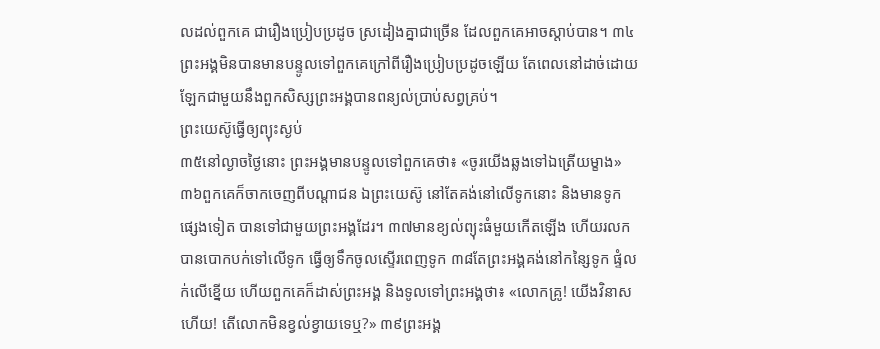លដល់ពួកគេ ជារឿងប្រៀបប្រដូច ស្រដៀងគ្នាជាច្រើន ដែលពួកគេអាចស្ដាប់បាន។ ៣៤ព្រះអង្គមិនបានមានបន្ទូលទៅពួកគេក្រៅពីរឿងប្រៀបប្រដូចឡើយ តែពេលនៅដាច់ដោយឡែកជាមួយនឹងពួកសិស្សព្រះអង្គបានពន្យល់បា្រប់សព្វគ្រប់។
ព្រះយេស៊ូធ្វើឲ្យព្យុះស្ងប់
៣៥នៅល្ងាចថ្ងៃនោះ ព្រះអង្គមានបន្ទូលទៅពួកគេថា៖ «ចូរយើងឆ្លងទៅឯត្រើយម្ខាង» ៣៦ពួកគេក៏ចាកចេញពីបណ្ដាជន ឯព្រះយេស៊ូ នៅតែគង់នៅលើទូកនោះ និងមានទូកផ្សេងទៀត បានទៅជាមួយព្រះអង្គដែរ។ ៣៧មានខ្យល់ព្យុះធំមួយកើតឡើង ហើយរលកបានបោកបក់ទៅលើទូក ធ្វើឲ្យទឹកចូលស្ទើរពេញទូក ៣៨តែព្រះអង្គគង់នៅកន្សៃទូក ផ្ទំលក់លើខ្នើយ ហើយពួកគេក៏ដាស់ព្រះអង្គ និងទូលទៅព្រះអង្គថា៖ «លោកគ្រូ! យើងវិនាសហើយ! តើលោកមិនខ្វល់ខ្វាយទេឬ?» ៣៩ព្រះអង្គ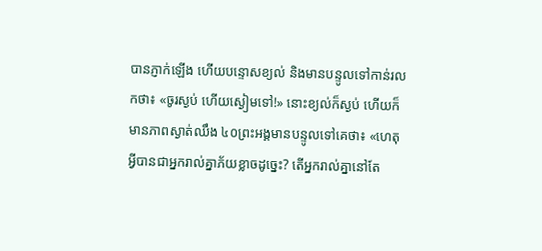បានភ្ញាក់ឡើង ហើយបន្ទោសខ្យល់ និងមានបន្ទូលទៅកាន់រលកថា៖ «ចូរស្ងប់ ហើយស្ងៀមទៅ!» នោះខ្យល់ក៏ស្ងប់ ហើយក៏មានភាពស្ងាត់ឈឹង ៤០ព្រះអង្គមានបន្ទូលទៅគេថា៖ «ហេតុអ្វីបានជាអ្នករាល់គ្នាភ័យខ្លាចដូច្នេះ? តើអ្នករាល់គ្នានៅតែ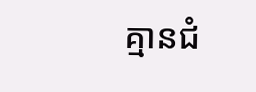គ្មានជំ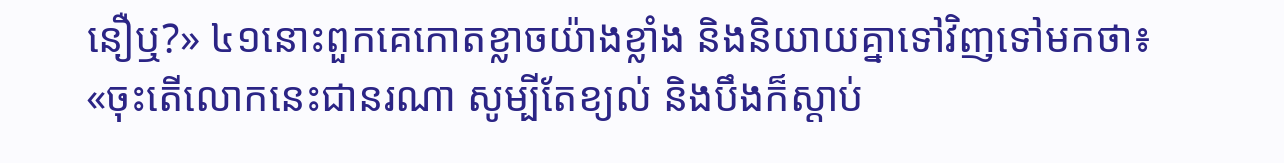នឿឬ?» ៤១នោះពួកគេកោតខ្លាចយ៉ាងខ្លាំង និងនិយាយគ្នាទៅវិញទៅមកថា៖ «ចុះតើលោកនេះជានរណា សូម្បីតែខ្យល់ និងបឹងក៏ស្ដាប់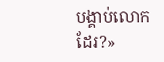បង្គាប់លោកដែរ?»